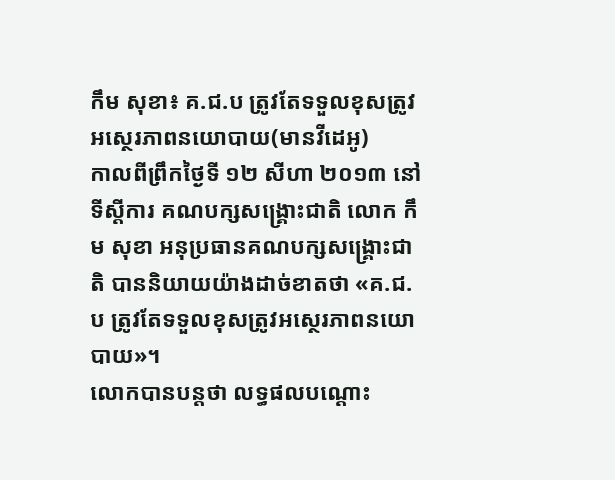កឹម សុខា៖ គ.ជ.ប ត្រូវតែទទួលខុសត្រូវអស្ថេរភាពនយោបាយ(មានវីដេអូ)
កាលពីព្រឹកថ្ងៃទី ១២ សីហា ២០១៣ នៅទីស្តីការ គណបក្សសង្គ្រោះជាតិ លោក កឹម សុខា អនុប្រធានគណបក្សសង្គ្រោះជាតិ បាននិយាយយ៉ាងដាច់ខាតថា «គ.ជ.ប ត្រូវតែទទួលខុសត្រូវអស្ថេរភាពនយោបាយ»។
លោកបានបន្តថា លទ្ធផលបណ្ដោះ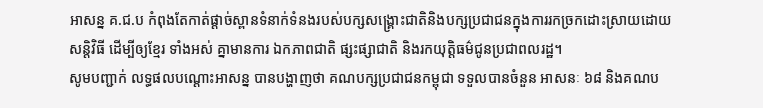អាសន្ន គ.ជ.ប កំពុងតែកាត់ផ្ដាច់ស្ពានទំនាក់ទំនងរបស់បក្សសង្រ្គោះជាតិនិងបក្សប្រជាជនក្នុងការរកច្រកដោះស្រាយដោយសន្តិវិធី ដើម្បីឲ្យខ្មែរ ទាំងអស់ គ្នាមានការ ឯកភាពជាតិ ផ្សះផ្សាជាតិ និងរកយុត្តិធម៌ជូនប្រជាពលរដ្ឋ។
សូមបញ្ជាក់ លទ្ធផលបណ្តោះអាសន្ន បានបង្ហាញថា គណបក្សប្រជាជនកម្ពុជា ទទួលបានចំនួន អាសនៈ ៦៨ និងគណប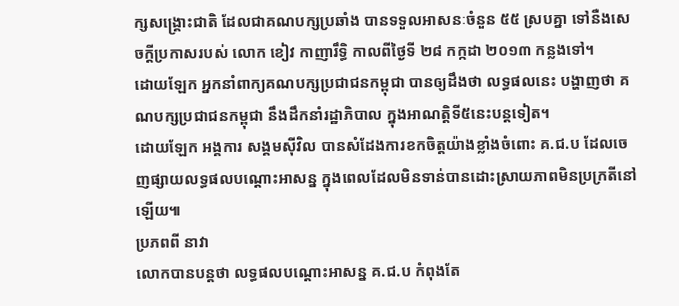ក្សសង្គ្រោះជាតិ ដែលជាគណបក្សប្រឆាំង បានទទួលអាសនៈចំនួន ៥៥ ស្របគ្នា ទៅនឺងសេចក្តីប្រកាសរបស់ លោក ខៀវ កាញារឹទ្ធិ កាលពីថ្ងៃទី ២៨ កក្កដា ២០១៣ កន្លងទៅ។
ដោយឡែក អ្នកនាំពាក្យគណបក្សប្រជាជនកម្ពុជា បានឲ្យដឹងថា លទ្ធផលនេះ បង្ហាញថា គណបក្សប្រជាជនកម្ពុជា នឹងដឹកនាំរដ្ឋាភិបាល ក្នុងអាណត្តិទី៥នេះបន្តទៀត។
ដោយឡែក អង្គការ សង្គមស៊ីវិល បានសំដែងការខកចិត្តយ៉ាងខ្លាំងចំពោះ គ.ជ.ប ដែលចេញផ្សាយលទ្ធផលបណ្តោះអាសន្ន ក្នុងពេលដែលមិនទាន់បានដោះស្រាយភាពមិនប្រក្រតីនៅឡើយ៕
ប្រភពពី នាវា
លោកបានបន្តថា លទ្ធផលបណ្ដោះអាសន្ន គ.ជ.ប កំពុងតែ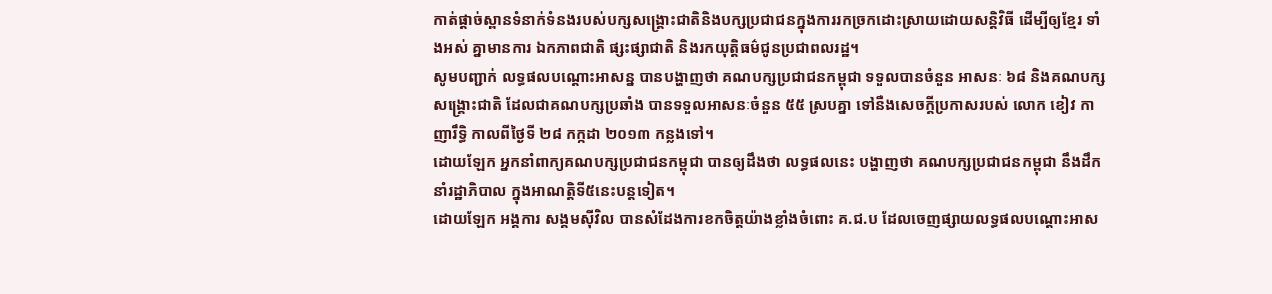កាត់ផ្ដាច់ស្ពានទំនាក់ទំនងរបស់បក្សសង្រ្គោះជាតិនិងបក្សប្រជាជនក្នុងការរកច្រកដោះស្រាយដោយសន្តិវិធី ដើម្បីឲ្យខ្មែរ ទាំងអស់ គ្នាមានការ ឯកភាពជាតិ ផ្សះផ្សាជាតិ និងរកយុត្តិធម៌ជូនប្រជាពលរដ្ឋ។
សូមបញ្ជាក់ លទ្ធផលបណ្តោះអាសន្ន បានបង្ហាញថា គណបក្សប្រជាជនកម្ពុជា ទទួលបានចំនួន អាសនៈ ៦៨ និងគណបក្សសង្គ្រោះជាតិ ដែលជាគណបក្សប្រឆាំង បានទទួលអាសនៈចំនួន ៥៥ ស្របគ្នា ទៅនឺងសេចក្តីប្រកាសរបស់ លោក ខៀវ កាញារឹទ្ធិ កាលពីថ្ងៃទី ២៨ កក្កដា ២០១៣ កន្លងទៅ។
ដោយឡែក អ្នកនាំពាក្យគណបក្សប្រជាជនកម្ពុជា បានឲ្យដឹងថា លទ្ធផលនេះ បង្ហាញថា គណបក្សប្រជាជនកម្ពុជា នឹងដឹកនាំរដ្ឋាភិបាល ក្នុងអាណត្តិទី៥នេះបន្តទៀត។
ដោយឡែក អង្គការ សង្គមស៊ីវិល បានសំដែងការខកចិត្តយ៉ាងខ្លាំងចំពោះ គ.ជ.ប ដែលចេញផ្សាយលទ្ធផលបណ្តោះអាស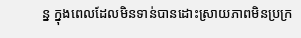ន្ន ក្នុងពេលដែលមិនទាន់បានដោះស្រាយភាពមិនប្រក្រ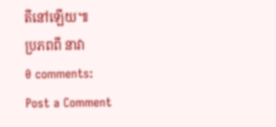តីនៅឡើយ៕
ប្រភពពី នាវា
0 comments:
Post a Comment